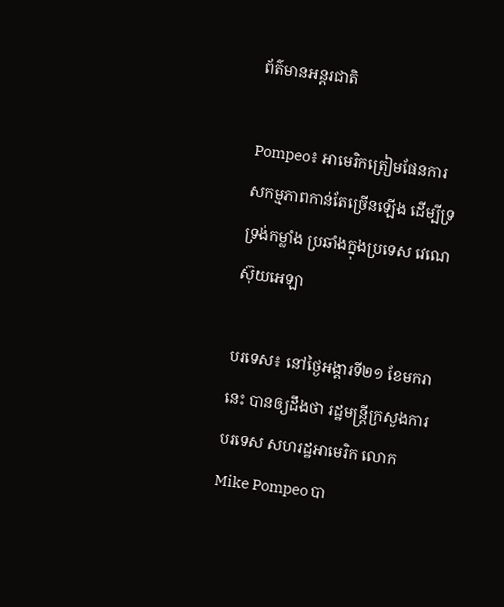ព័ត៌មានអន្តរជាតិ

Pompeo៖ អាមេរិកត្រៀមផែនការ សកម្មភាពកាន់តែច្រើនឡើង ដើម្បីទ្រទ្រង់កម្លាំង ប្រឆាំងក្នុងប្រទេស វេណេស៊ុយអេឡា

បរទេស៖ នៅថ្ងៃអង្គារទី២១ ខែមករានេះ បានឲ្យដឹងថា រដ្ឋមន្រ្តីក្រសួងការបរទេស សហរដ្ឋអាមេរិក លោក Mike Pompeo បា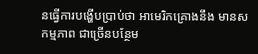នធ្វើការបង្ហើបប្រាប់ថា អាមេរិកគ្រោងនឹង មានសកម្មភាព ជាច្រើនបន្ថែម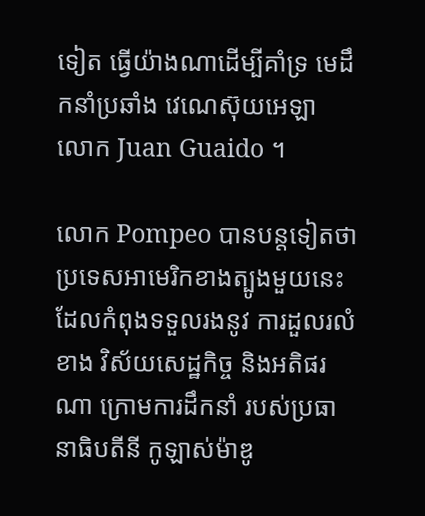ទៀត ធ្វើយ៉ាងណាដើម្បីគាំទ្រ មេដឹកនាំប្រឆាំង វេណេស៊ុយអេឡា លោក Juan Guaido ។

លោក Pompeo បានបន្តទៀតថា ប្រទេសអាមេរិកខាងត្បូងមួយនេះ ដែលកំពុងទទួលរងនូវ ការដួលរលំខាង វិស័យសេដ្ឋកិច្ច និងអតិផរណា ក្រោមការដឹកនាំ របស់ប្រធានាធិបតីនី កូឡាស់ម៉ាឌូ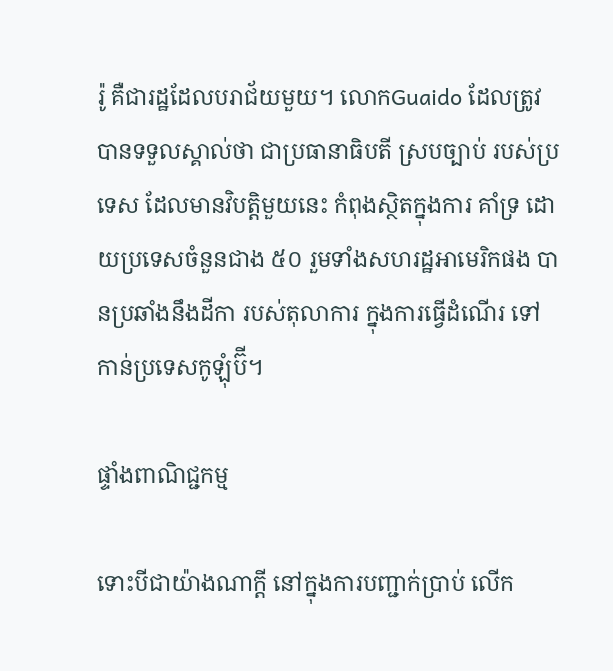រ៉ូ គឺជារដ្ឋដែលបរាជ័យមួយ។ លោកGuaido ដែលត្រូវបានទទួលស្គាល់ថា ជាប្រធានាធិបតី ស្របច្បាប់ របស់ប្រទេស ដែលមានវិបត្តិមួយនេះ កំពុងស្ថិតក្នុងការ គាំទ្រ ដោយប្រទេសចំនួនជាង ៥០ រួមទាំងសហរដ្ឋអាមេរិកផង បានប្រឆាំងនឹងដីកា របស់តុលាការ ក្នុងការធ្វើដំណើរ ទៅកាន់ប្រទេសកូឡុំប៊ី។

ផ្ទាំងពាណិជ្ជកម្ម

ទោះបីជាយ៉ាងណាក្តី នៅក្នុងការបញ្ជាក់ប្រាប់ លើក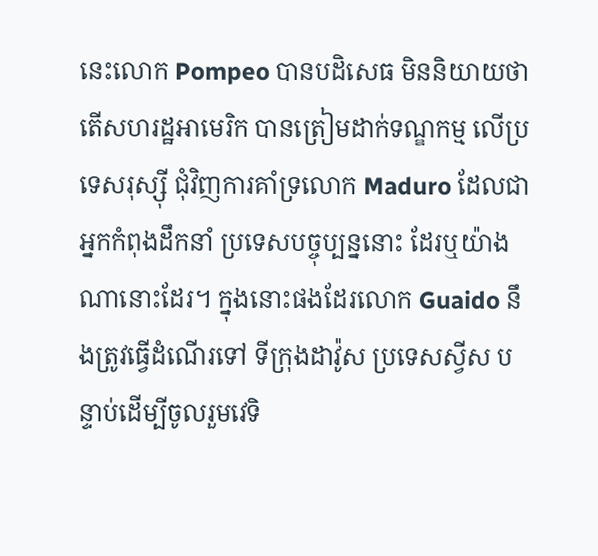នេះលោក Pompeo បានបដិសេធ មិននិយាយថា តើសហរដ្ឋអាមេរិក បានត្រៀមដាក់ទណ្ឌកម្ម លើប្រទេសរុស្ស៊ី ជុំវិញការគាំទ្រលោក Maduro ដែលជាអ្នកកំពុងដឹកនាំ ប្រទេសបច្ចុប្បន្ននោះ ដែរឬយ៉ាងណានោះដែរ។ ក្នុងនោះផងដែរលោក Guaido នឹងត្រូវធ្វើដំណើរទៅ ទីក្រុងដាវ៉ូស ប្រទេសស្វីស បន្ទាប់ដើម្បីចូលរួមវេទិ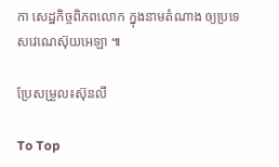កា សេដ្ឋកិច្ចពិភពលោក ក្នុងនាមតំណាង ឲ្យប្រទេសវេណេស៊ុយអេឡា ៕

ប្រែសម្រួល៖ស៊ុនលី

To Top